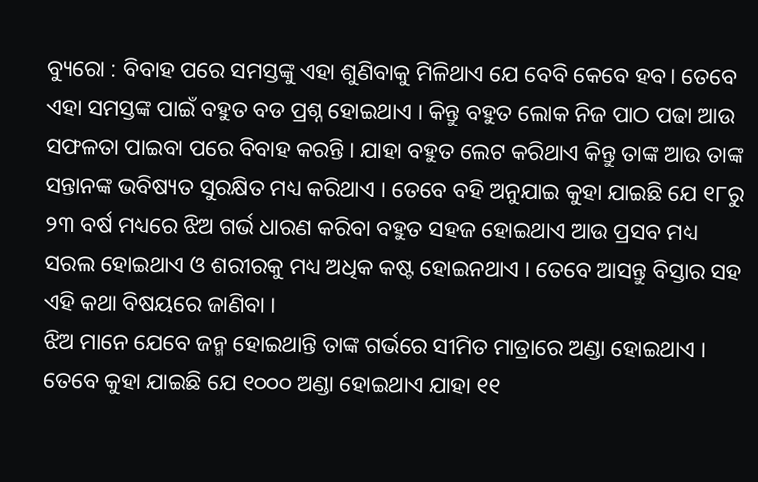ବ୍ୟୁରୋ : ବିବାହ ପରେ ସମସ୍ତଙ୍କୁ ଏହା ଶୁଣିବାକୁ ମିଳିଥାଏ ଯେ ବେବି କେବେ ହବ। ତେବେ ଏହା ସମସ୍ତଙ୍କ ପାଇଁ ବହୁତ ବଡ ପ୍ରଶ୍ନ ହୋଇଥାଏ । କିନ୍ତୁ ବହୁତ ଲୋକ ନିଜ ପାଠ ପଢା ଆଉ ସଫଳତା ପାଇବା ପରେ ବିବାହ କରନ୍ତି । ଯାହା ବହୁତ ଲେଟ କରିଥାଏ କିନ୍ତୁ ତାଙ୍କ ଆଉ ତାଙ୍କ ସନ୍ତାନଙ୍କ ଭବିଷ୍ୟତ ସୁରକ୍ଷିତ ମଧ୍ୟ କରିଥାଏ । ତେବେ ବହି ଅନୁଯାଇ କୁହା ଯାଇଛି ଯେ ୧୮ରୁ ୨୩ ବର୍ଷ ମଧ୍ୟରେ ଝିଅ ଗର୍ଭ ଧାରଣ କରିବା ବହୁତ ସହଜ ହୋଇଥାଏ ଆଉ ପ୍ରସବ ମଧ୍ୟ ସରଲ ହୋଇଥାଏ ଓ ଶରୀରକୁ ମଧ୍ୟ ଅଧିକ କଷ୍ଟ ହୋଇନଥାଏ । ତେବେ ଆସନ୍ତୁ ବିସ୍ତାର ସହ ଏହି କଥା ବିଷୟରେ ଜାଣିବା ।
ଝିଅ ମାନେ ଯେବେ ଜନ୍ମ ହୋଇଥାନ୍ତି ତାଙ୍କ ଗର୍ଭରେ ସୀମିତ ମାତ୍ରାରେ ଅଣ୍ଡା ହୋଇଥାଏ । ତେବେ କୁହା ଯାଇଛି ଯେ ୧୦୦୦ ଅଣ୍ଡା ହୋଇଥାଏ ଯାହା ୧୧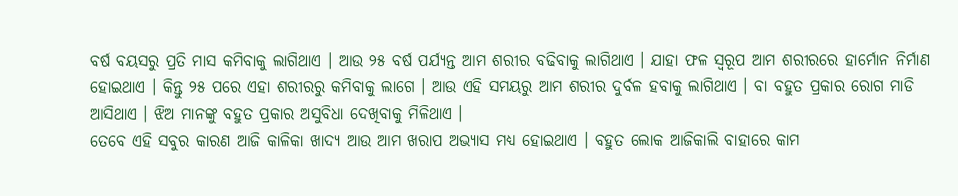ବର୍ଷ ବୟସରୁ ପ୍ରତି ମାସ କମିବାକୁ ଲାଗିଥାଏ । ଆଉ ୨୫ ବର୍ଷ ପର୍ଯ୍ୟନ୍ତ ଆମ ଶରୀର ବଢିବାକୁ ଲାଗିଥାଏ । ଯାହା ଫଳ ସ୍ୱରୂପ ଆମ ଶରୀରରେ ହାର୍ମୋନ ନିର୍ମାଣ ହୋଇଥାଏ । କିନ୍ତୁ ୨୫ ପରେ ଏହା ଶରୀରରୁ କମିବାକୁ ଲାଗେ । ଆଉ ଏହି ସମୟରୁ ଆମ ଶରୀର ଦୁର୍ବଳ ହବାକୁ ଲାଗିଥାଏ । ବା ବହୁତ ପ୍ରକାର ରୋଗ ମାଡି ଆସିଥାଏ । ଝିଅ ମାନଙ୍କୁ ବହୁତ ପ୍ରକାର ଅସୁବିଧା ଦେଖିବାକୁ ମିଳିଥାଏ ।
ତେବେ ଏହି ସବୁର କାରଣ ଆଜି କାଳିକା ଖାଦ୍ଯ ଆଉ ଆମ ଖରାପ ଅଭ୍ୟାସ ମଧ୍ୟ ହୋଇଥାଏ । ବହୁତ ଲୋକ ଆଜିକାଲି ବାହାରେ କାମ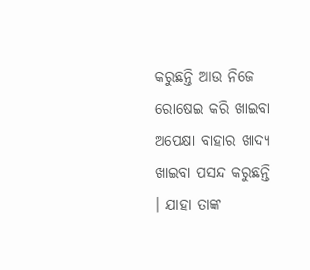କରୁଛନ୍ତି ଆଉ ନିଜେ ରୋଷେଇ କରି ଖାଇବା ଅପେକ୍ଷା ବାହାର ଖାଦ୍ଯ ଖାଇବା ପସନ୍ଦ କରୁଛନ୍ତି । ଯାହା ତାଙ୍କ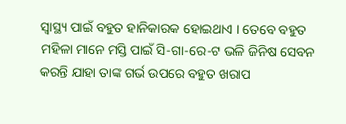ସ୍ୱାସ୍ଥ୍ୟ ପାଇଁ ବହୁତ ହାନିକାରକ ହୋଇଥାଏ । ତେବେ ବହୁତ ମହିଳା ମାନେ ମସ୍ତି ପାଇଁ ସି-ଗା-ରେ-ଟ ଭଳି ଜିନିଷ ସେବନ କରନ୍ତି ଯାହା ତାଙ୍କ ଗର୍ଭ ଉପରେ ବହୁତ ଖରାପ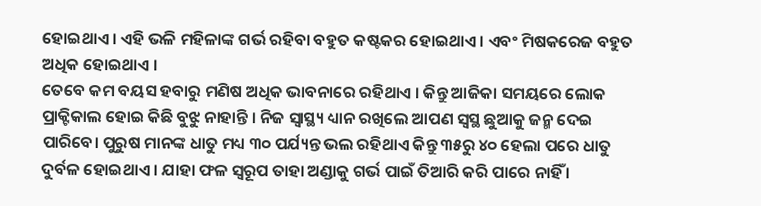ହୋଇଥାଏ । ଏହି ଭଳି ମହିଳାଙ୍କ ଗର୍ଭ ରହିବା ବହୁତ କଷ୍ଟକର ହୋଇଥାଏ । ଏବଂ ମିଷକରେଜ ବହୁତ ଅଧିକ ହୋଇଥାଏ ।
ତେବେ କମ ବୟସ ହବାରୁ ମଣିଷ ଅଧିକ ଭାବନାରେ ରହିଥାଏ । କିନ୍ତୁ ଆଜିକା ସମୟରେ ଲୋକ ପ୍ରାକ୍ଟିକାଲ ହୋଇ କିଛି ବୁଝୁ ନାହାନ୍ତି । ନିଜ ସ୍ୱାସ୍ଥ୍ୟ ଧ୍ୟାନ ରଖିଲେ ଆପଣ ସ୍ଵସ୍ଥ ଛୁଆକୁ ଜନ୍ମ ଦେଇ ପାରିବେ। ପୁରୁଷ ମାନଙ୍କ ଧାତୁ ମଧ୍ୟ ୩୦ ପର୍ଯ୍ୟନ୍ତ ଭଲ ରହିଥାଏ କିନ୍ତୁ ୩୫ରୁ ୪୦ ହେଲା ପରେ ଧାତୁ ଦୁର୍ବଳ ହୋଇଥାଏ । ଯାହା ଫଳ ସ୍ୱରୂପ ତାହା ଅଣ୍ଡାକୁ ଗର୍ଭ ପାଇଁ ତିଆରି କରି ପାରେ ନାହିଁ ।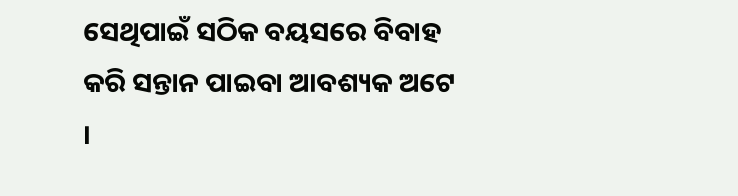ସେଥିପାଇଁ ସଠିକ ବୟସରେ ବିବାହ କରି ସନ୍ତାନ ପାଇବା ଆବଶ୍ୟକ ଅଟେ ।